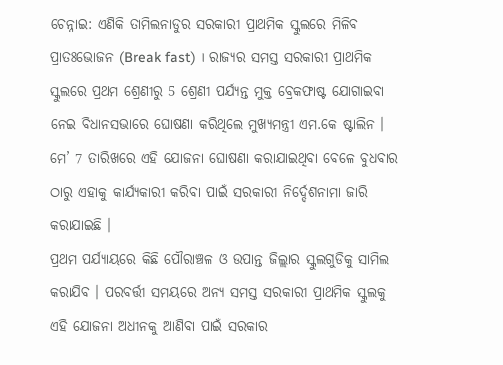ଚେନ୍ନାଇ: ଏଣିକି ତାମିଲନାଡୁର ସରକାରୀ ପ୍ରାଥମିକ ସ୍କୁଲରେ ମିଳିବ ପ୍ରାତଃଭୋଜନ (Break fast) । ରାଜ୍ୟର ସମସ୍ତ ସରକାରୀ ପ୍ରାଥମିକ ସ୍କୁଲରେ ପ୍ରଥମ ଶ୍ରେଣୀରୁ 5 ଶ୍ରେଣୀ ପର୍ଯ୍ୟନ୍ତ ମୁକ୍ତ ବ୍ରେକଫାଷ୍ଟ ଯୋଗାଇବା ନେଇ ବିଧାନସଭାରେ ଘୋଷଣା କରିଥିଲେ ମୁଖ୍ୟମନ୍ତ୍ରୀ ଏମ.କେ ଷ୍ଟାଲିନ । ମେ’ 7 ତାରିଖରେ ଏହି ଯୋଜନା ଘୋଷଣା କରାଯାଇଥିବା ବେଳେ ବୁଧବାର ଠାରୁ ଏହାକୁ କାର୍ଯ୍ୟକାରୀ କରିବା ପାଇଁ ସରକାରୀ ନିର୍ଦ୍ଦେଶନାମା ଜାରି କରାଯାଇଛି ।
ପ୍ରଥମ ପର୍ଯ୍ୟାୟରେ କିଛି ପୌରାଞ୍ଚଳ ଓ ଉପାନ୍ତ ଜିଲ୍ଲାର ସ୍କୁଲଗୁଡିକୁ ସାମିଲ କରାଯିବ । ପରବର୍ତ୍ତୀ ସମୟରେ ଅନ୍ୟ ସମସ୍ତ ସରକାରୀ ପ୍ରାଥମିକ ସ୍କୁଲକୁ ଏହି ଯୋଜନା ଅଧୀନକୁ ଆଣିବା ପାଇଁ ସରକାର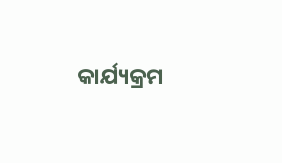କାର୍ଯ୍ୟକ୍ରମ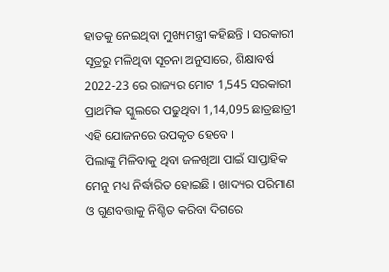ହାତକୁ ନେଇଥିବା ମୁଖ୍ୟମନ୍ତ୍ରୀ କହିଛନ୍ତି । ସରକାରୀ ସୂତ୍ରରୁ ମଳିଥିବା ସୂଚନା ଅନୁସାରେ, ଶିକ୍ଷାବର୍ଷ 2022-23 ରେ ରାଜ୍ୟର ମୋଟ 1,545 ସରକାରୀ ପ୍ରାଥମିକ ସ୍କୁଲରେ ପଢୁଥିବା 1,14,095 ଛାତ୍ରଛାତ୍ରୀ ଏହି ଯୋଜନରେ ଉପକୃତ ହେବେ ।
ପିଲାଙ୍କୁ ମିଳିବାକୁ ଥିବା ଜଳଖିଆ ପାଇଁ ସାପ୍ତାହିକ ମେନୁ ମଧ୍ୟ ନିର୍ଦ୍ଧାରିତ ହୋଇଛି । ଖାଦ୍ୟର ପରିମାଣ ଓ ଗୁଣବତ୍ତାକୁ ନିଶ୍ଚିତ କରିବା ଦିଗରେ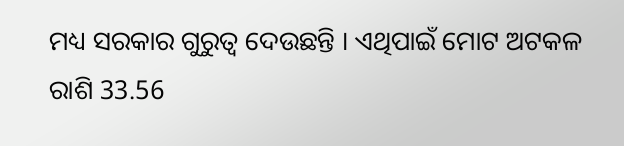ମଧ୍ୟ ସରକାର ଗୁରୁତ୍ବ ଦେଉଛନ୍ତି । ଏଥିପାଇଁ ମୋଟ ଅଟକଳ ରାଶି 33.56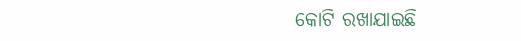କୋଟି ରଖାଯାଇଛି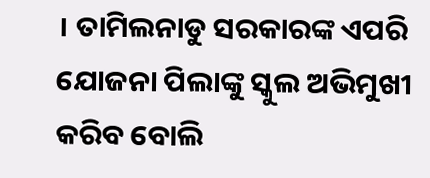। ତାମିଲନାଡୁ ସରକାରଙ୍କ ଏପରି ଯୋଜନା ପିଲାଙ୍କୁ ସ୍କୁଲ ଅଭିମୁଖୀ କରିବ ବୋଲି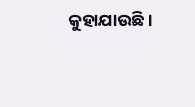କୁହାଯାଉଛି ।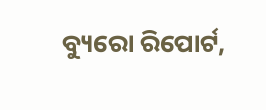ବ୍ୟୁରୋ ରିପୋର୍ଟ,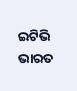ଇଟିଭି ଭାରତ